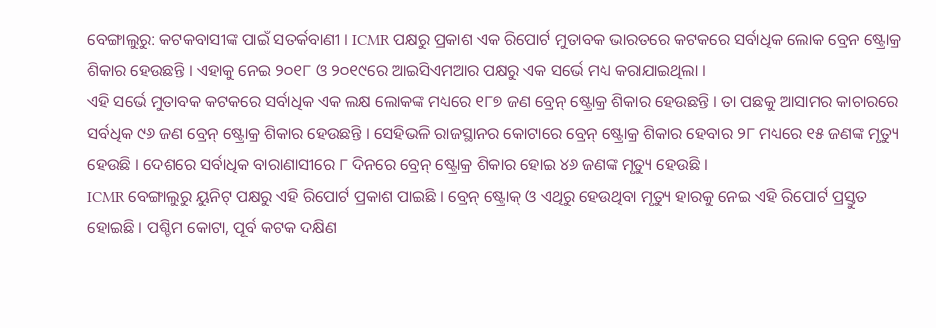ବେଙ୍ଗାଲୁରୁ: କଟକବାସୀଙ୍କ ପାଇଁ ସତର୍କବାଣୀ । ICMR ପକ୍ଷରୁ ପ୍ରକାଶ ଏକ ରିପୋର୍ଟ ମୁତାବକ ଭାରତରେ କଟକରେ ସର୍ବାଧିକ ଲୋକ ବ୍ରେନ ଷ୍ଟ୍ରୋକ୍ର ଶିକାର ହେଉଛନ୍ତି । ଏହାକୁ ନେଇ ୨୦୧୮ ଓ ୨୦୧୯ରେ ଆଇସିଏମଆର ପକ୍ଷରୁ ଏକ ସର୍ଭେ ମଧ୍ୟ କରାଯାଇଥିଲା ।
ଏହି ସର୍ଭେ ମୁତାବକ କଟକରେ ସର୍ବାଧିକ ଏକ ଲକ୍ଷ ଲୋକଙ୍କ ମଧ୍ୟରେ ୧୮୭ ଜଣ ବ୍ରେନ୍ ଷ୍ଟ୍ରୋକ୍ର ଶିକାର ହେଉଛନ୍ତି । ତା ପଛକୁ ଆସାମର କାଚାରରେ ସର୍ବଧିକ ୯୬ ଜଣ ବ୍ରେନ୍ ଷ୍ଟ୍ରୋକ୍ର ଶିକାର ହେଉଛନ୍ତି । ସେହିଭଳି ରାଜସ୍ଥାନର କୋଟାରେ ବ୍ରେନ୍ ଷ୍ଟ୍ରୋକ୍ର ଶିକାର ହେବାର ୨୮ ମଧ୍ୟରେ ୧୫ ଜଣଙ୍କ ମୃତ୍ୟୁ ହେଉଛି । ଦେଶରେ ସର୍ବାଧିକ ବାରାଣାସୀରେ ୮ ଦିନରେ ବ୍ରେନ୍ ଷ୍ଟ୍ରୋକ୍ର ଶିକାର ହୋଇ ୪୬ ଜଣଙ୍କ ମୃତ୍ୟୁ ହେଉଛି ।
ICMR ବେଙ୍ଗାଲୁରୁ ୟୁନିଟ୍ ପକ୍ଷରୁ ଏହି ରିପୋର୍ଟ ପ୍ରକାଶ ପାଇଛି । ବ୍ରେନ୍ ଷ୍ଟ୍ରୋକ୍ ଓ ଏଥିରୁ ହେଉଥିବା ମୃତ୍ୟୁ ହାରକୁ ନେଇ ଏହି ରିପୋର୍ଟ ପ୍ରସ୍ତୁତ ହୋଇଛି । ପଶ୍ଚିମ କୋଟା, ପୂର୍ବ କଟକ ଦକ୍ଷିଣ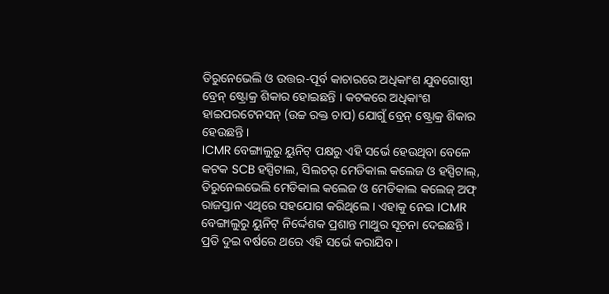ତିରୁନେଭେଲି ଓ ଉତ୍ତର-ପୂର୍ବ କାଚାରରେ ଅଧିକାଂଶ ଯୁବଗୋଷ୍ଠୀ ବ୍ରେନ୍ ଷ୍ଟ୍ରୋକ୍ର ଶିକାର ହୋଇଛନ୍ତି । କଟକରେ ଅଧିକାଂଶ ହାଇପରଟେନସନ୍ (ଉଚ୍ଚ ରକ୍ତ ଚାପ) ଯୋଗୁଁ ବ୍ରେନ୍ ଷ୍ଟ୍ରୋକ୍ର ଶିକାର ହେଉଛନ୍ତି ।
ICMR ବେଙ୍ଗାଲୁରୁ ୟୁନିଟ୍ ପକ୍ଷରୁ ଏହି ସର୍ଭେ ହେଉଥିବା ବେଳେ କଟକ SCB ହସ୍ପିଟାଲ, ସିଲଚର୍ ମେଡିକାଲ କଲେଜ ଓ ହସ୍ପିଟାଲ୍, ତିରୁନେଲଭେଲି ମେଡିକାଲ କଲେଜ ଓ ମେଡିକାଲ କଲେଜ୍ ଅଫ୍ ରାଜସ୍ତାନ ଏଥିରେ ସହଯୋଗ କରିଥିଲେ । ଏହାକୁ ନେଇ ICMR ବେଙ୍ଗାଲୁରୁ ୟୁନିଟ୍ ନିର୍ଦ୍ଦେଶକ ପ୍ରଶାନ୍ତ ମାଥୁର ସୂଚନା ଦେଇଛନ୍ତି ।
ପ୍ରତି ଦୁଇ ବର୍ଷରେ ଥରେ ଏହି ସର୍ଭେ କରାଯିବ ।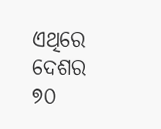ଏଥିରେ ଦେଶର ୭୦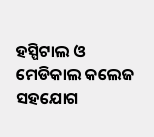ହସ୍ପିଟାଲ ଓ ମେଡିକାଲ କଲେଜ ସହଯୋଗ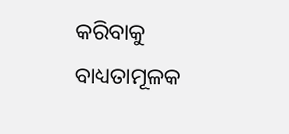କରିବାକୁ ବାଧ୍ୟତାମୂଳକ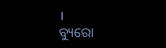।
ବ୍ୟୁରୋ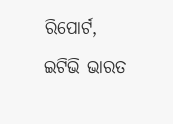ରିପୋର୍ଟ, ଇଟିଭି ଭାରତ